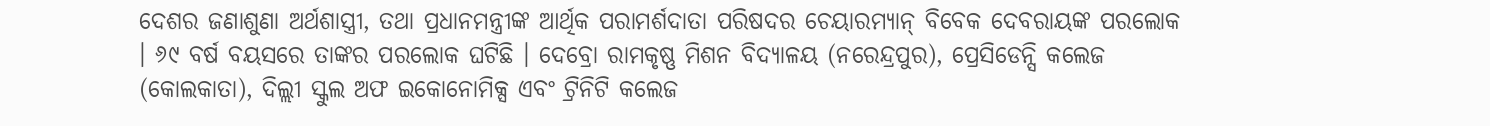ଦେଶର ଜଣାଶୁଣା ଅର୍ଥଶାସ୍ତ୍ରୀ, ତଥା ପ୍ରଧାନମନ୍ତ୍ରୀଙ୍କ ଆର୍ଥିକ ପରାମର୍ଶଦାତା ପରିଷଦର ଚେୟାରମ୍ୟାନ୍ ବିବେକ ଦେବରାୟଙ୍କ ପରଲୋକ । ୬୯ ବର୍ଷ ବୟସରେ ତାଙ୍କର ପରଲୋକ ଘଟିଛି । ଦେବ୍ରୋ ରାମକୃଷ୍ଣ ମିଶନ ବିଦ୍ୟାଳୟ (ନରେନ୍ଦ୍ରପୁର), ପ୍ରେସିଡେନ୍ସି କଲେଜ (କୋଲକାତା), ଦିଲ୍ଲୀ ସ୍କୁଲ ଅଫ ଇକୋନୋମିକ୍ସ ଏବଂ ଟ୍ରିନିଟି କଲେଜ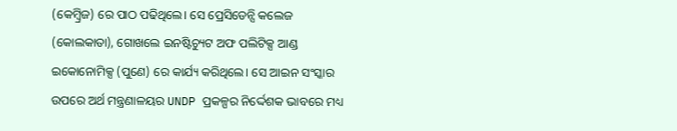(କେମ୍ବ୍ରିଜ) ରେ ପାଠ ପଢିଥିଲେ। ସେ ପ୍ରେସିଡେନ୍ସି କଲେଜ (କୋଲକାତା), ଗୋଖଲେ ଇନଷ୍ଟିଚ୍ୟୁଟ ଅଫ ପଲିଟିକ୍ସ ଆଣ୍ଡ ଇକୋନୋମିକ୍ସ (ପୁଣେ) ରେ କାର୍ଯ୍ୟ କରିଥିଲେ। ସେ ଆଇନ ସଂସ୍କାର ଉପରେ ଅର୍ଥ ମନ୍ତ୍ରଣାଳୟର UNDP ପ୍ରକଳ୍ପର ନିର୍ଦ୍ଦେଶକ ଭାବରେ ମଧ୍ୟ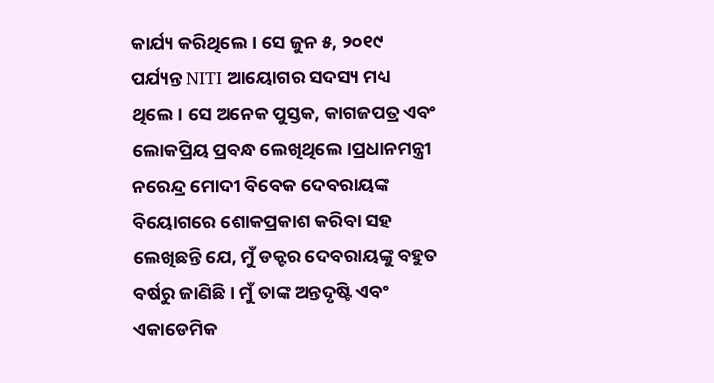କାର୍ଯ୍ୟ କରିଥିଲେ। ସେ ଜୁନ ୫, ୨୦୧୯ ପର୍ଯ୍ୟନ୍ତ NITI ଆୟୋଗର ସଦସ୍ୟ ମଧ୍ୟ ଥିଲେ। ସେ ଅନେକ ପୁସ୍ତକ, କାଗଜପତ୍ର ଏବଂ ଲୋକପ୍ରିୟ ପ୍ରବନ୍ଧ ଲେଖିଥିଲେ।ପ୍ରଧାନମନ୍ତ୍ରୀ ନରେନ୍ଦ୍ର ମୋଦୀ ବିବେକ ଦେବରାୟଙ୍କ ବିୟୋଗରେ ଶୋକପ୍ରକାଶ କରିବା ସହ ଲେଖିଛନ୍ତି ଯେ, ମୁଁ ଡକ୍ଟର ଦେବରାୟଙ୍କୁ ବହୁତ ବର୍ଷରୁ ଜାଣିଛି । ମୁଁ ତାଙ୍କ ଅନ୍ତଦୃଷ୍ଟି ଏବଂ ଏକାଡେମିକ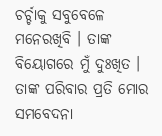ଚର୍ଚ୍ଚାକୁ ସବୁବେଳେ ମନେରଖିବି । ତାଙ୍କ ବିୟୋଗରେ ମୁଁ ଦୁଃଖିତ । ତାଙ୍କ ପରିବାର ପ୍ରତି ମୋର ସମବେଦନା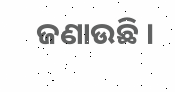ଜଣାଉଛି ।